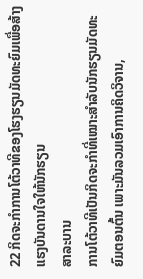22 ກິດຈະກໍາການໂຕ້ວາທີຂອງໂຮງຮຽນມັດທະຍົມເພື່ອສ້າງແຮງບັນດານໃຈໃຫ້ນັກຮຽນ
ສາລະບານ
ການໂຕ້ວາທີເປັນກິດຈະກຳທີ່ເໝາະສຳລັບນັກຮຽນມັດທະຍົມຕອນຕົ້ນ ເພາະມັນລວມເອົາການຄິດວິຈານ,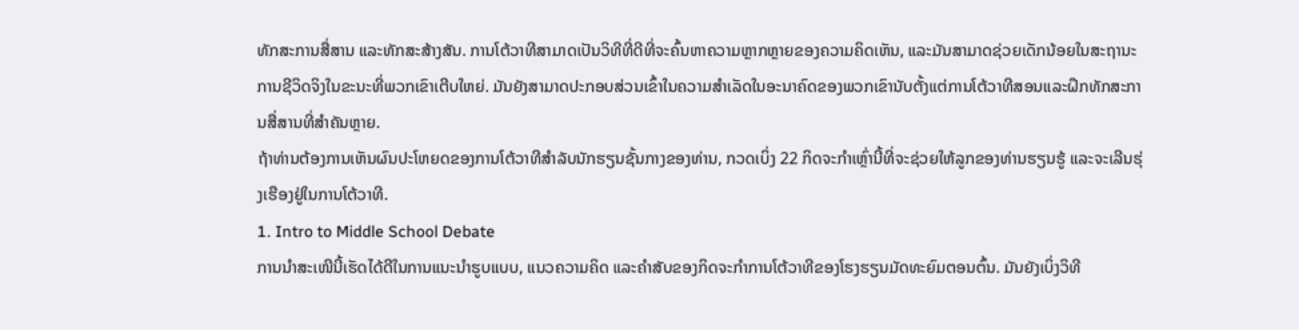ທັກສະການສື່ສານ ແລະທັກສະສ້າງສັນ. ການໂຕ້ວາທີສາມາດເປັນວິທີທີ່ດີທີ່ຈະຄົ້ນຫາຄວາມຫຼາກຫຼາຍຂອງຄວາມຄິດເຫັນ, ແລະມັນສາມາດຊ່ວຍເດັກນ້ອຍໃນສະຖານະການຊີວິດຈິງໃນຂະນະທີ່ພວກເຂົາເຕີບໃຫຍ່. ມັນຍັງສາມາດປະກອບສ່ວນເຂົ້າໃນຄວາມສໍາເລັດໃນອະນາຄົດຂອງພວກເຂົານັບຕັ້ງແຕ່ການໂຕ້ວາທີສອນແລະຝຶກທັກສະການສື່ສານທີ່ສໍາຄັນຫຼາຍ.
ຖ້າທ່ານຕ້ອງການເຫັນຜົນປະໂຫຍດຂອງການໂຕ້ວາທີສໍາລັບນັກຮຽນຊັ້ນກາງຂອງທ່ານ, ກວດເບິ່ງ 22 ກິດຈະກໍາເຫຼົ່ານີ້ທີ່ຈະຊ່ວຍໃຫ້ລູກຂອງທ່ານຮຽນຮູ້ ແລະຈະເລີນຮຸ່ງເຮືອງຢູ່ໃນການໂຕ້ວາທີ.
1. Intro to Middle School Debate
ການນຳສະເໜີນີ້ເຮັດໄດ້ດີໃນການແນະນຳຮູບແບບ, ແນວຄວາມຄິດ ແລະຄຳສັບຂອງກິດຈະກຳການໂຕ້ວາທີຂອງໂຮງຮຽນມັດທະຍົມຕອນຕົ້ນ. ມັນຍັງເບິ່ງວິທີ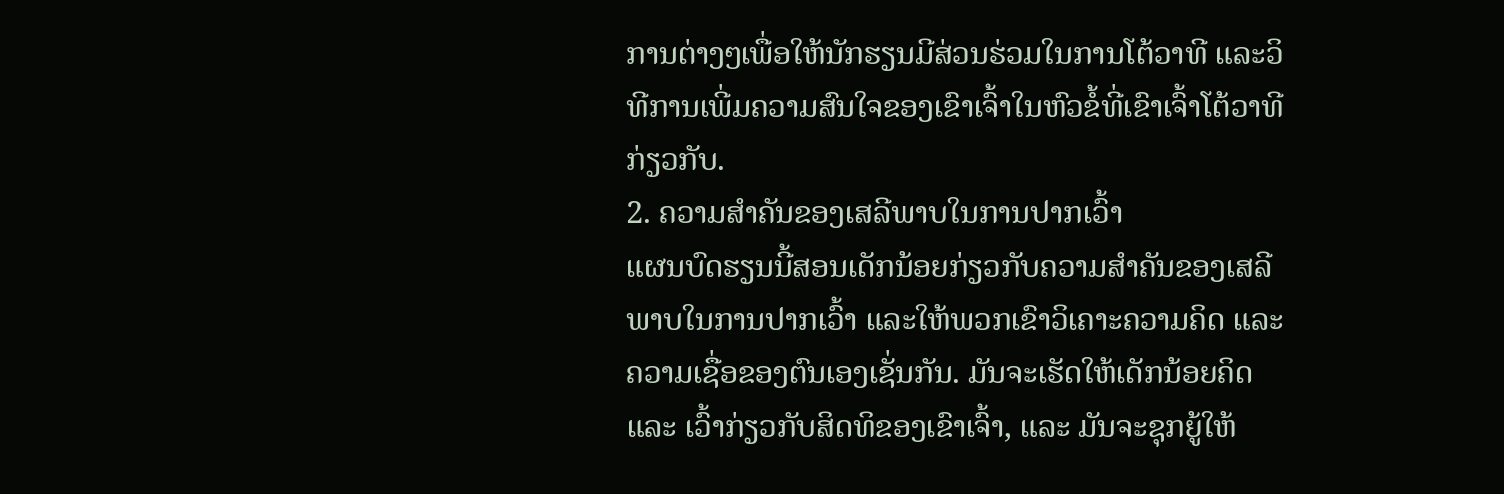ການຕ່າງໆເພື່ອໃຫ້ນັກຮຽນມີສ່ວນຮ່ວມໃນການໂຕ້ວາທີ ແລະວິທີການເພີ່ມຄວາມສົນໃຈຂອງເຂົາເຈົ້າໃນຫົວຂໍ້ທີ່ເຂົາເຈົ້າໂຕ້ວາທີກ່ຽວກັບ.
2. ຄວາມສຳຄັນຂອງເສລີພາບໃນການປາກເວົ້າ
ແຜນບົດຮຽນນີ້ສອນເດັກນ້ອຍກ່ຽວກັບຄວາມສຳຄັນຂອງເສລີພາບໃນການປາກເວົ້າ ແລະໃຫ້ພວກເຂົາວິເຄາະຄວາມຄິດ ແລະຄວາມເຊື່ອຂອງຕົນເອງເຊັ່ນກັນ. ມັນຈະເຮັດໃຫ້ເດັກນ້ອຍຄິດ ແລະ ເວົ້າກ່ຽວກັບສິດທິຂອງເຂົາເຈົ້າ, ແລະ ມັນຈະຊຸກຍູ້ໃຫ້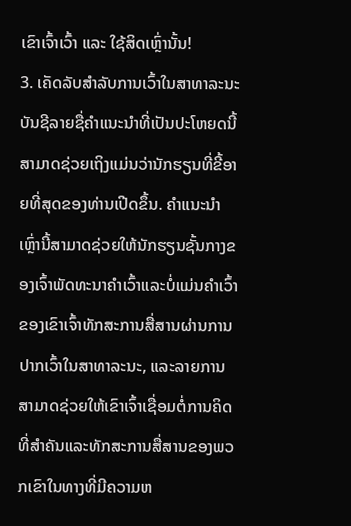ເຂົາເຈົ້າເວົ້າ ແລະ ໃຊ້ສິດເຫຼົ່ານັ້ນ!
3. ເຄັດລັບສໍາລັບການເວົ້າໃນສາທາລະນະ
ບັນຊີລາຍຊື່ຄໍາແນະນໍາທີ່ເປັນປະໂຫຍດນີ້ສາມາດຊ່ວຍເຖິງແມ່ນວ່ານັກຮຽນທີ່ຂີ້ອາຍທີ່ສຸດຂອງທ່ານເປີດຂຶ້ນ. ຄໍາແນະນໍາເຫຼົ່ານີ້ສາມາດຊ່ວຍໃຫ້ນັກຮຽນຊັ້ນກາງຂອງເຈົ້າພັດທະນາຄໍາເວົ້າແລະບໍ່ແມ່ນຄໍາເວົ້າຂອງເຂົາເຈົ້າທັກສະການສື່ສານຜ່ານການປາກເວົ້າໃນສາທາລະນະ, ແລະລາຍການສາມາດຊ່ວຍໃຫ້ເຂົາເຈົ້າເຊື່ອມຕໍ່ການຄິດທີ່ສໍາຄັນແລະທັກສະການສື່ສານຂອງພວກເຂົາໃນທາງທີ່ມີຄວາມຫ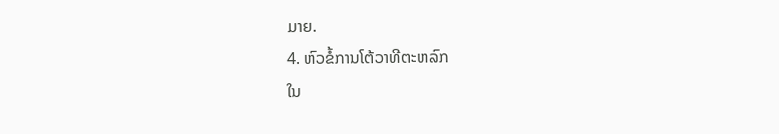ມາຍ.
4. ຫົວຂໍ້ການໂຕ້ວາທີຕະຫລົກ
ໃນ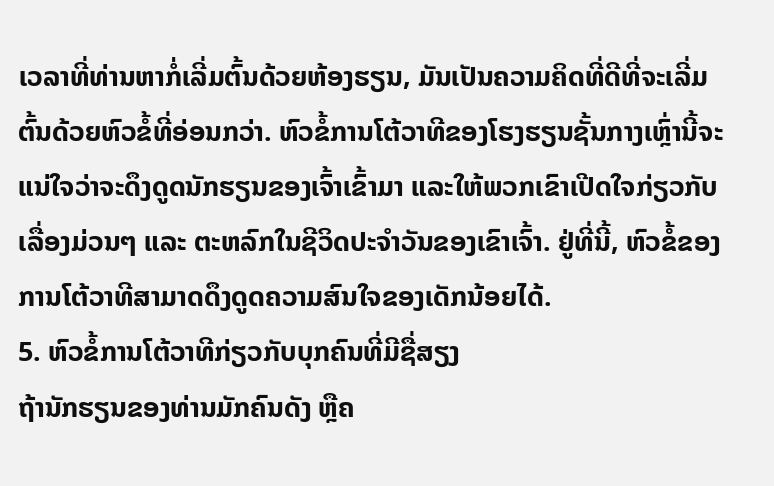ເວລາທີ່ທ່ານຫາກໍ່ເລີ່ມຕົ້ນດ້ວຍຫ້ອງຮຽນ, ມັນເປັນຄວາມຄິດທີ່ດີທີ່ຈະເລີ່ມຕົ້ນດ້ວຍຫົວຂໍ້ທີ່ອ່ອນກວ່າ. ຫົວຂໍ້ການໂຕ້ວາທີຂອງໂຮງຮຽນຊັ້ນກາງເຫຼົ່ານີ້ຈະແນ່ໃຈວ່າຈະດຶງດູດນັກຮຽນຂອງເຈົ້າເຂົ້າມາ ແລະໃຫ້ພວກເຂົາເປີດໃຈກ່ຽວກັບເລື່ອງມ່ວນໆ ແລະ ຕະຫລົກໃນຊີວິດປະຈໍາວັນຂອງເຂົາເຈົ້າ. ຢູ່ທີ່ນີ້, ຫົວຂໍ້ຂອງການໂຕ້ວາທີສາມາດດຶງດູດຄວາມສົນໃຈຂອງເດັກນ້ອຍໄດ້.
5. ຫົວຂໍ້ການໂຕ້ວາທີກ່ຽວກັບບຸກຄົນທີ່ມີຊື່ສຽງ
ຖ້ານັກຮຽນຂອງທ່ານມັກຄົນດັງ ຫຼືຄ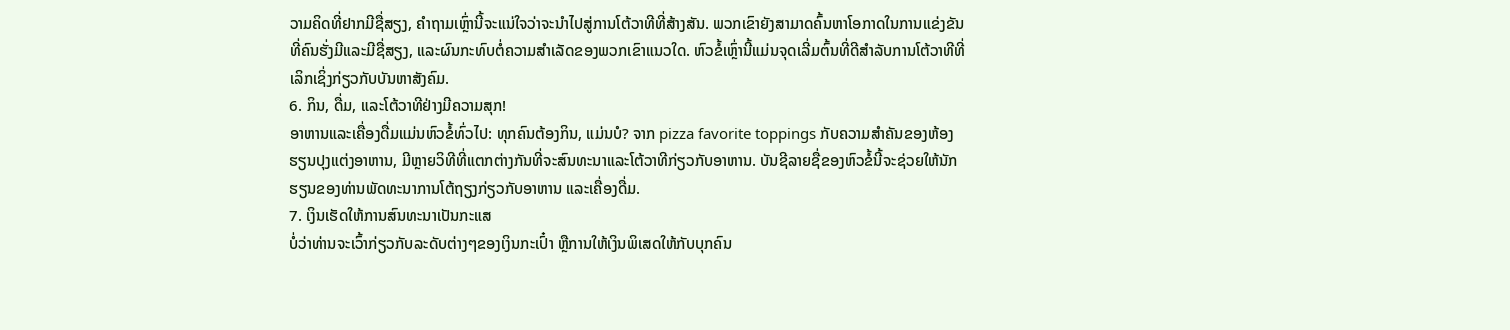ວາມຄິດທີ່ຢາກມີຊື່ສຽງ, ຄໍາຖາມເຫຼົ່ານີ້ຈະແນ່ໃຈວ່າຈະນໍາໄປສູ່ການໂຕ້ວາທີທີ່ສ້າງສັນ. ພວກເຂົາຍັງສາມາດຄົ້ນຫາໂອກາດໃນການແຂ່ງຂັນທີ່ຄົນຮັ່ງມີແລະມີຊື່ສຽງ, ແລະຜົນກະທົບຕໍ່ຄວາມສໍາເລັດຂອງພວກເຂົາແນວໃດ. ຫົວຂໍ້ເຫຼົ່ານີ້ແມ່ນຈຸດເລີ່ມຕົ້ນທີ່ດີສໍາລັບການໂຕ້ວາທີທີ່ເລິກເຊິ່ງກ່ຽວກັບບັນຫາສັງຄົມ.
6. ກິນ, ດື່ມ, ແລະໂຕ້ວາທີຢ່າງມີຄວາມສຸກ!
ອາຫານແລະເຄື່ອງດື່ມແມ່ນຫົວຂໍ້ທົ່ວໄປ: ທຸກຄົນຕ້ອງກິນ, ແມ່ນບໍ? ຈາກ pizza favorite toppings ກັບຄວາມສໍາຄັນຂອງຫ້ອງຮຽນປຸງແຕ່ງອາຫານ, ມີຫຼາຍວິທີທີ່ແຕກຕ່າງກັນທີ່ຈະສົນທະນາແລະໂຕ້ວາທີກ່ຽວກັບອາຫານ. ບັນຊີລາຍຊື່ຂອງຫົວຂໍ້ນີ້ຈະຊ່ວຍໃຫ້ນັກຮຽນຂອງທ່ານພັດທະນາການໂຕ້ຖຽງກ່ຽວກັບອາຫານ ແລະເຄື່ອງດື່ມ.
7. ເງິນເຮັດໃຫ້ການສົນທະນາເປັນກະແສ
ບໍ່ວ່າທ່ານຈະເວົ້າກ່ຽວກັບລະດັບຕ່າງໆຂອງເງິນກະເປົ໋າ ຫຼືການໃຫ້ເງິນພິເສດໃຫ້ກັບບຸກຄົນ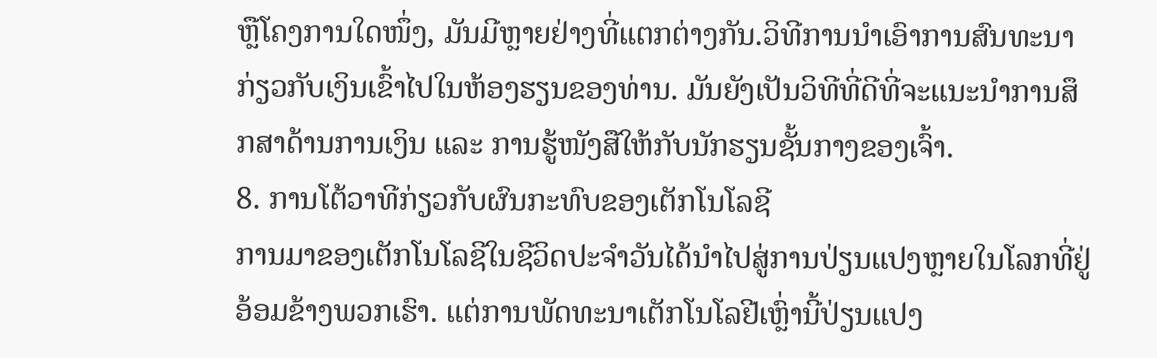ຫຼືໂຄງການໃດໜຶ່ງ, ມັນມີຫຼາຍຢ່າງທີ່ແຕກຕ່າງກັນ.ວິທີການນໍາເອົາການສົນທະນາກ່ຽວກັບເງິນເຂົ້າໄປໃນຫ້ອງຮຽນຂອງທ່ານ. ມັນຍັງເປັນວິທີທີ່ດີທີ່ຈະແນະນຳການສຶກສາດ້ານການເງິນ ແລະ ການຮູ້ໜັງສືໃຫ້ກັບນັກຮຽນຊັ້ນກາງຂອງເຈົ້າ.
8. ການໂຕ້ວາທີກ່ຽວກັບຜົນກະທົບຂອງເຕັກໂນໂລຊີ
ການມາຂອງເຕັກໂນໂລຊີໃນຊີວິດປະຈໍາວັນໄດ້ນໍາໄປສູ່ການປ່ຽນແປງຫຼາຍໃນໂລກທີ່ຢູ່ອ້ອມຂ້າງພວກເຮົາ. ແຕ່ການພັດທະນາເຕັກໂນໂລຢີເຫຼົ່ານີ້ປ່ຽນແປງ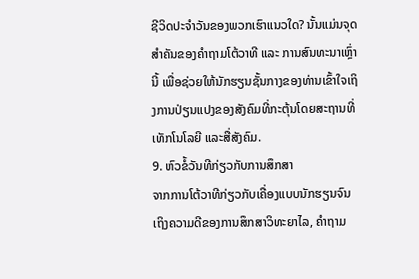ຊີວິດປະຈໍາວັນຂອງພວກເຮົາແນວໃດ? ນັ້ນແມ່ນຈຸດສຳຄັນຂອງຄຳຖາມໂຕ້ວາທີ ແລະ ການສົນທະນາເຫຼົ່ານີ້ ເພື່ອຊ່ວຍໃຫ້ນັກຮຽນຊັ້ນກາງຂອງທ່ານເຂົ້າໃຈເຖິງການປ່ຽນແປງຂອງສັງຄົມທີ່ກະຕຸ້ນໂດຍສະຖານທີ່ເທັກໂນໂລຍີ ແລະສື່ສັງຄົມ.
9. ຫົວຂໍ້ວັນທີກ່ຽວກັບການສຶກສາ
ຈາກການໂຕ້ວາທີກ່ຽວກັບເຄື່ອງແບບນັກຮຽນຈົນເຖິງຄວາມດີຂອງການສຶກສາວິທະຍາໄລ, ຄໍາຖາມ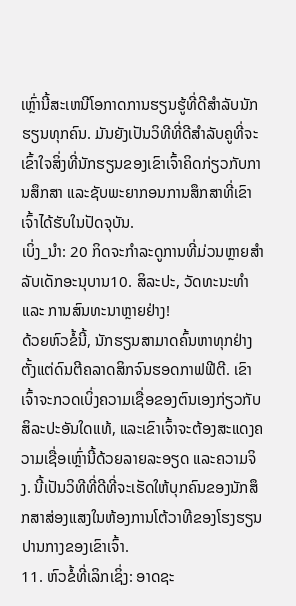ເຫຼົ່ານີ້ສະເຫນີໂອກາດການຮຽນຮູ້ທີ່ດີສໍາລັບນັກຮຽນທຸກຄົນ. ມັນຍັງເປັນວິທີທີ່ດີສໍາລັບຄູທີ່ຈະເຂົ້າໃຈສິ່ງທີ່ນັກຮຽນຂອງເຂົາເຈົ້າຄິດກ່ຽວກັບການສຶກສາ ແລະຊັບພະຍາກອນການສຶກສາທີ່ເຂົາເຈົ້າໄດ້ຮັບໃນປັດຈຸບັນ.
ເບິ່ງ_ນຳ: 20 ກິດຈະກຳລະດູການທີ່ມ່ວນຫຼາຍສຳລັບເດັກອະນຸບານ10. ສິລະປະ, ວັດທະນະທຳ ແລະ ການສົນທະນາຫຼາຍຢ່າງ!
ດ້ວຍຫົວຂໍ້ນີ້, ນັກຮຽນສາມາດຄົ້ນຫາທຸກຢ່າງຕັ້ງແຕ່ດົນຕີຄລາດສິກຈົນຮອດກາຟຟີຕີ. ເຂົາເຈົ້າຈະກວດເບິ່ງຄວາມເຊື່ອຂອງຕົນເອງກ່ຽວກັບສິລະປະອັນໃດແທ້, ແລະເຂົາເຈົ້າຈະຕ້ອງສະແດງຄວາມເຊື່ອເຫຼົ່ານີ້ດ້ວຍລາຍລະອຽດ ແລະຄວາມຈິງ. ນີ້ເປັນວິທີທີ່ດີທີ່ຈະເຮັດໃຫ້ບຸກຄົນຂອງນັກສຶກສາສ່ອງແສງໃນຫ້ອງການໂຕ້ວາທີຂອງໂຮງຮຽນປານກາງຂອງເຂົາເຈົ້າ.
11. ຫົວຂໍ້ທີ່ເລິກເຊິ່ງ: ອາດຊະ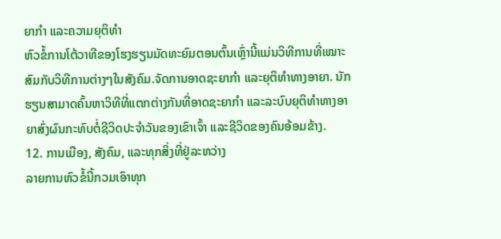ຍາກຳ ແລະຄວາມຍຸຕິທຳ
ຫົວຂໍ້ການໂຕ້ວາທີຂອງໂຮງຮຽນມັດທະຍົມຕອນຕົ້ນເຫຼົ່ານີ້ແມ່ນວິທີການທີ່ເໝາະສົມກັບວິທີການຕ່າງໆໃນສັງຄົມ.ຈັດການອາດຊະຍາກຳ ແລະຍຸຕິທຳທາງອາຍາ. ນັກຮຽນສາມາດຄົ້ນຫາວິທີທີ່ແຕກຕ່າງກັນທີ່ອາດຊະຍາກຳ ແລະລະບົບຍຸຕິທຳທາງອາຍາສົ່ງຜົນກະທົບຕໍ່ຊີວິດປະຈຳວັນຂອງເຂົາເຈົ້າ ແລະຊີວິດຂອງຄົນອ້ອມຂ້າງ.
12. ການເມືອງ, ສັງຄົມ, ແລະທຸກສິ່ງທີ່ຢູ່ລະຫວ່າງ
ລາຍການຫົວຂໍ້ນີ້ກວມເອົາທຸກ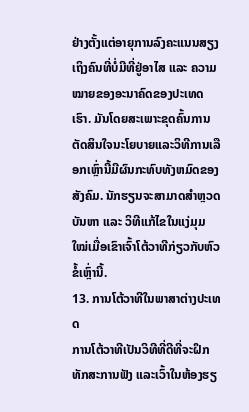ຢ່າງຕັ້ງແຕ່ອາຍຸການລົງຄະແນນສຽງເຖິງຄົນທີ່ບໍ່ມີທີ່ຢູ່ອາໄສ ແລະ ຄວາມໝາຍຂອງອະນາຄົດຂອງປະເທດເຮົາ. ມັນໂດຍສະເພາະຂຸດຄົ້ນການຕັດສິນໃຈນະໂຍບາຍແລະວິທີການເລືອກເຫຼົ່ານີ້ມີຜົນກະທົບທັງຫມົດຂອງສັງຄົມ. ນັກຮຽນຈະສາມາດສຳຫຼວດບັນຫາ ແລະ ວິທີແກ້ໄຂໃນແງ່ມຸມໃໝ່ເມື່ອເຂົາເຈົ້າໂຕ້ວາທີກ່ຽວກັບຫົວຂໍ້ເຫຼົ່ານີ້.
13. ການໂຕ້ວາທີໃນພາສາຕ່າງປະເທດ
ການໂຕ້ວາທີເປັນວິທີທີ່ດີທີ່ຈະຝຶກທັກສະການຟັງ ແລະເວົ້າໃນຫ້ອງຮຽ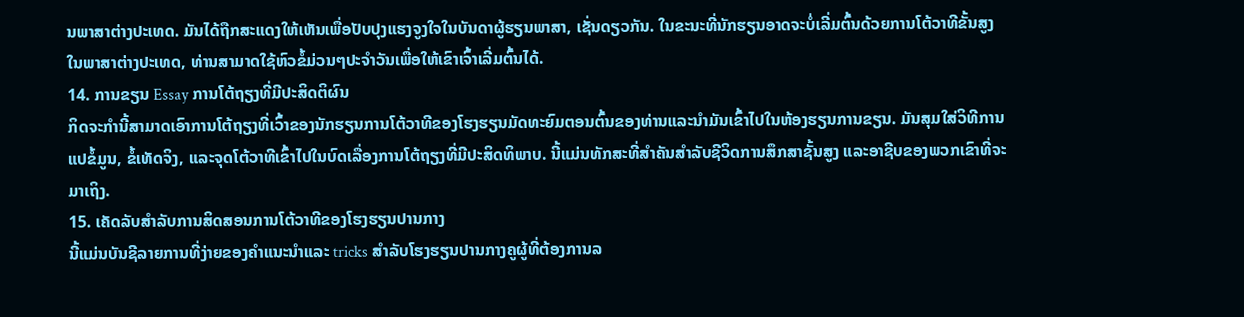ນພາສາຕ່າງປະເທດ. ມັນໄດ້ຖືກສະແດງໃຫ້ເຫັນເພື່ອປັບປຸງແຮງຈູງໃຈໃນບັນດາຜູ້ຮຽນພາສາ, ເຊັ່ນດຽວກັນ. ໃນຂະນະທີ່ນັກຮຽນອາດຈະບໍ່ເລີ່ມຕົ້ນດ້ວຍການໂຕ້ວາທີຂັ້ນສູງໃນພາສາຕ່າງປະເທດ, ທ່ານສາມາດໃຊ້ຫົວຂໍ້ມ່ວນໆປະຈໍາວັນເພື່ອໃຫ້ເຂົາເຈົ້າເລີ່ມຕົ້ນໄດ້.
14. ການຂຽນ Essay ການໂຕ້ຖຽງທີ່ມີປະສິດຕິຜົນ
ກິດຈະກໍານີ້ສາມາດເອົາການໂຕ້ຖຽງທີ່ເວົ້າຂອງນັກຮຽນການໂຕ້ວາທີຂອງໂຮງຮຽນມັດທະຍົມຕອນຕົ້ນຂອງທ່ານແລະນໍາມັນເຂົ້າໄປໃນຫ້ອງຮຽນການຂຽນ. ມັນສຸມໃສ່ວິທີການແປຂໍ້ມູນ, ຂໍ້ເທັດຈິງ, ແລະຈຸດໂຕ້ວາທີເຂົ້າໄປໃນບົດເລື່ອງການໂຕ້ຖຽງທີ່ມີປະສິດທິພາບ. ນີ້ແມ່ນທັກສະທີ່ສຳຄັນສຳລັບຊີວິດການສຶກສາຊັ້ນສູງ ແລະອາຊີບຂອງພວກເຂົາທີ່ຈະມາເຖິງ.
15. ເຄັດລັບສໍາລັບການສິດສອນການໂຕ້ວາທີຂອງໂຮງຮຽນປານກາງ
ນີ້ແມ່ນບັນຊີລາຍການທີ່ງ່າຍຂອງຄໍາແນະນໍາແລະ tricks ສໍາລັບໂຮງຮຽນປານກາງຄູຜູ້ທີ່ຕ້ອງການລ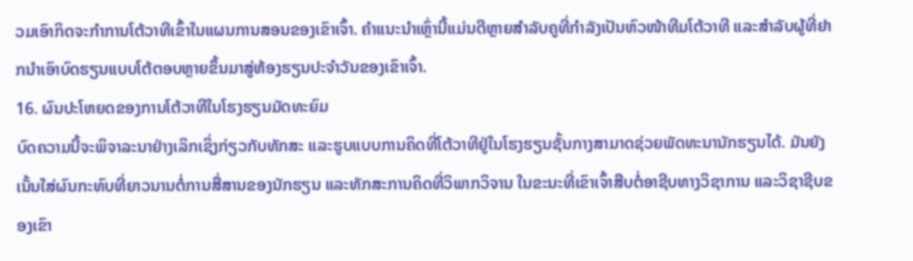ວມເອົາກິດຈະກໍາການໂຕ້ວາທີເຂົ້າໃນແຜນການສອນຂອງເຂົາເຈົ້າ. ຄຳແນະນຳເຫຼົ່ານີ້ແມ່ນດີຫຼາຍສຳລັບຄູທີ່ກຳລັງເປັນຫົວໜ້າທີມໂຕ້ວາທີ ແລະສຳລັບຜູ້ທີ່ຢາກນຳເອົາບົດຮຽນແບບໂຕ້ຕອບຫຼາຍຂຶ້ນມາສູ່ຫ້ອງຮຽນປະຈຳວັນຂອງເຂົາເຈົ້າ.
16. ຜົນປະໂຫຍດຂອງການໂຕ້ວາທີໃນໂຮງຮຽນມັດທະຍົມ
ບົດຄວາມນີ້ຈະພິຈາລະນາຢ່າງເລິກເຊິ່ງກ່ຽວກັບທັກສະ ແລະຮູບແບບການຄິດທີ່ໂຕ້ວາທີຢູ່ໃນໂຮງຮຽນຊັ້ນກາງສາມາດຊ່ວຍພັດທະນານັກຮຽນໄດ້. ມັນຍັງເນັ້ນໃສ່ຜົນກະທົບທີ່ຍາວນານຕໍ່ການສື່ສານຂອງນັກຮຽນ ແລະທັກສະການຄິດທີ່ວິພາກວິຈານ ໃນຂະນະທີ່ເຂົາເຈົ້າສືບຕໍ່ອາຊີບທາງວິຊາການ ແລະວິຊາຊີບຂອງເຂົາ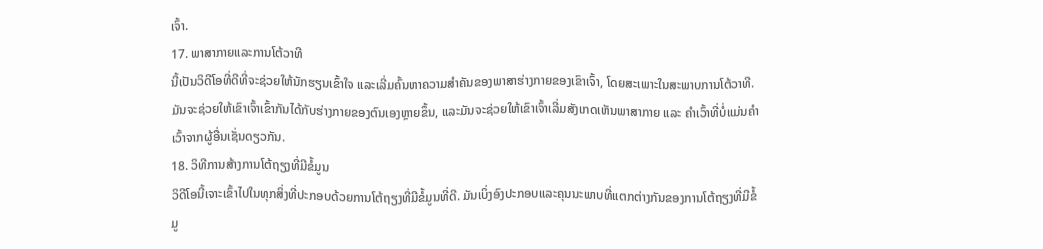ເຈົ້າ.
17. ພາສາກາຍແລະການໂຕ້ວາທີ
ນີ້ເປັນວິດີໂອທີ່ດີທີ່ຈະຊ່ວຍໃຫ້ນັກຮຽນເຂົ້າໃຈ ແລະເລີ່ມຄົ້ນຫາຄວາມສໍາຄັນຂອງພາສາຮ່າງກາຍຂອງເຂົາເຈົ້າ, ໂດຍສະເພາະໃນສະພາບການໂຕ້ວາທີ. ມັນຈະຊ່ວຍໃຫ້ເຂົາເຈົ້າເຂົ້າກັນໄດ້ກັບຮ່າງກາຍຂອງຕົນເອງຫຼາຍຂຶ້ນ, ແລະມັນຈະຊ່ວຍໃຫ້ເຂົາເຈົ້າເລີ່ມສັງເກດເຫັນພາສາກາຍ ແລະ ຄໍາເວົ້າທີ່ບໍ່ແມ່ນຄໍາເວົ້າຈາກຜູ້ອື່ນເຊັ່ນດຽວກັນ.
18. ວິທີການສ້າງການໂຕ້ຖຽງທີ່ມີຂໍ້ມູນ
ວິດີໂອນີ້ເຈາະເຂົ້າໄປໃນທຸກສິ່ງທີ່ປະກອບດ້ວຍການໂຕ້ຖຽງທີ່ມີຂໍ້ມູນທີ່ດີ. ມັນເບິ່ງອົງປະກອບແລະຄຸນນະພາບທີ່ແຕກຕ່າງກັນຂອງການໂຕ້ຖຽງທີ່ມີຂໍ້ມູ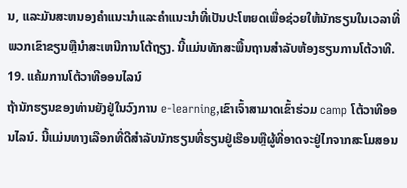ນ, ແລະມັນສະຫນອງຄໍາແນະນໍາແລະຄໍາແນະນໍາທີ່ເປັນປະໂຫຍດເພື່ອຊ່ວຍໃຫ້ນັກຮຽນໃນເວລາທີ່ພວກເຂົາຂຽນຫຼືນໍາສະເຫນີການໂຕ້ຖຽງ. ນີ້ແມ່ນທັກສະພື້ນຖານສຳລັບຫ້ອງຮຽນການໂຕ້ວາທີ.
19. ແຄ້ມການໂຕ້ວາທີອອນໄລນ໌
ຖ້ານັກຮຽນຂອງທ່ານຍັງຢູ່ໃນວົງການ e-learning,ເຂົາເຈົ້າສາມາດເຂົ້າຮ່ວມ camp ໂຕ້ວາທີອອນໄລນ໌. ນີ້ແມ່ນທາງເລືອກທີ່ດີສໍາລັບນັກຮຽນທີ່ຮຽນຢູ່ເຮືອນຫຼືຜູ້ທີ່ອາດຈະຢູ່ໄກຈາກສະໂມສອນ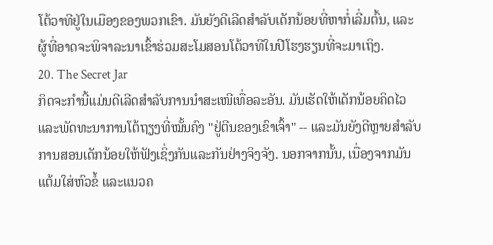ໂຕ້ວາທີຢູ່ໃນເມືອງຂອງພວກເຂົາ. ມັນຍັງດີເລີດສຳລັບເດັກນ້ອຍທີ່ຫາກໍ່ເລີ່ມຕົ້ນ, ແລະຜູ້ທີ່ອາດຈະພິຈາລະນາເຂົ້າຮ່ວມສະໂມສອນໂຕ້ວາທີໃນປີໂຮງຮຽນທີ່ຈະມາເຖິງ.
20. The Secret Jar
ກິດຈະກຳນີ້ແມ່ນດີເລີດສຳລັບການນຳສະເໜີເທື່ອລະອັນ. ມັນເຮັດໃຫ້ເດັກນ້ອຍຄິດໄວ ແລະພັດທະນາການໂຕ້ຖຽງທີ່ໝັ້ນຄົງ "ຢູ່ຕີນຂອງເຂົາເຈົ້າ" -- ແລະມັນຍັງດີຫຼາຍສໍາລັບການສອນເດັກນ້ອຍໃຫ້ຟັງເຊິ່ງກັນແລະກັນຢ່າງຈິງຈັງ. ນອກຈາກນັ້ນ, ເນື່ອງຈາກມັນແຕ້ມໃສ່ຫົວຂໍ້ ແລະແນວຄ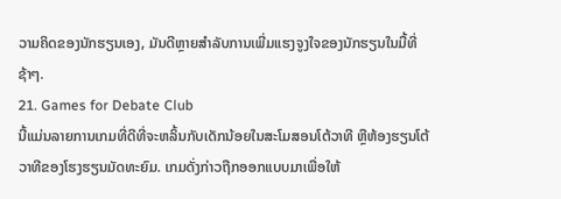ວາມຄິດຂອງນັກຮຽນເອງ, ມັນດີຫຼາຍສຳລັບການເພີ່ມແຮງຈູງໃຈຂອງນັກຮຽນໃນມື້ທີ່ຊ້າໆ.
21. Games for Debate Club
ນີ້ແມ່ນລາຍການເກມທີ່ດີທີ່ຈະຫລິ້ນກັບເດັກນ້ອຍໃນສະໂມສອນໂຕ້ວາທີ ຫຼືຫ້ອງຮຽນໂຕ້ວາທີຂອງໂຮງຮຽນມັດທະຍົມ. ເກມດັ່ງກ່າວຖືກອອກແບບມາເພື່ອໃຫ້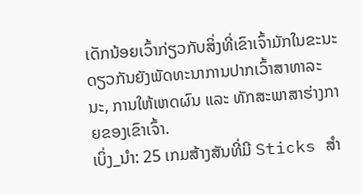ເດັກນ້ອຍເວົ້າກ່ຽວກັບສິ່ງທີ່ເຂົາເຈົ້າມັກໃນຂະນະດຽວກັນຍັງພັດທະນາການປາກເວົ້າສາທາລະນະ, ການໃຫ້ເຫດຜົນ ແລະ ທັກສະພາສາຮ່າງກາຍຂອງເຂົາເຈົ້າ.
ເບິ່ງ_ນຳ: 25 ເກມສ້າງສັນທີ່ມີ Sticks ສໍາ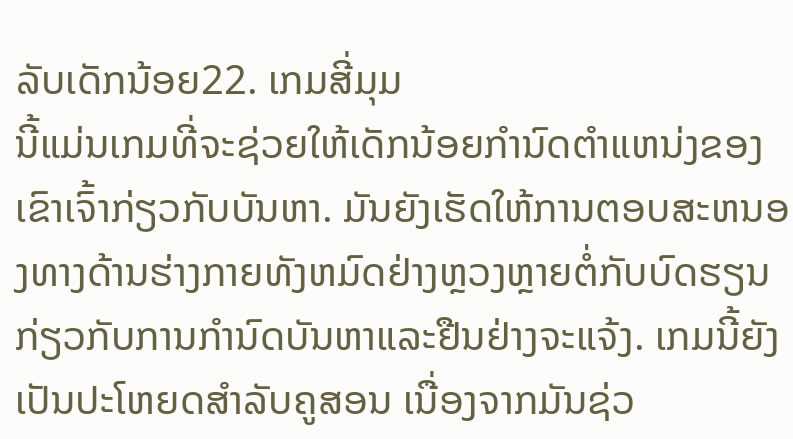ລັບເດັກນ້ອຍ22. ເກມສີ່ມຸມ
ນີ້ແມ່ນເກມທີ່ຈະຊ່ວຍໃຫ້ເດັກນ້ອຍກໍານົດຕໍາແຫນ່ງຂອງເຂົາເຈົ້າກ່ຽວກັບບັນຫາ. ມັນຍັງເຮັດໃຫ້ການຕອບສະຫນອງທາງດ້ານຮ່າງກາຍທັງຫມົດຢ່າງຫຼວງຫຼາຍຕໍ່ກັບບົດຮຽນກ່ຽວກັບການກໍານົດບັນຫາແລະຢືນຢ່າງຈະແຈ້ງ. ເກມນີ້ຍັງເປັນປະໂຫຍດສຳລັບຄູສອນ ເນື່ອງຈາກມັນຊ່ວ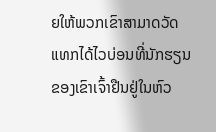ຍໃຫ້ພວກເຂົາສາມາດວັດແທກໄດ້ໄວບ່ອນທີ່ນັກຮຽນຂອງເຂົາເຈົ້າຢືນຢູ່ໃນຫົວ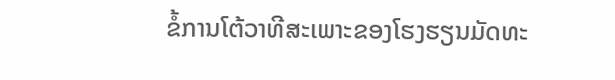ຂໍ້ການໂຕ້ວາທີສະເພາະຂອງໂຮງຮຽນມັດທະ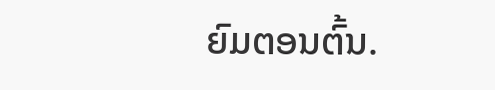ຍົມຕອນຕົ້ນ.